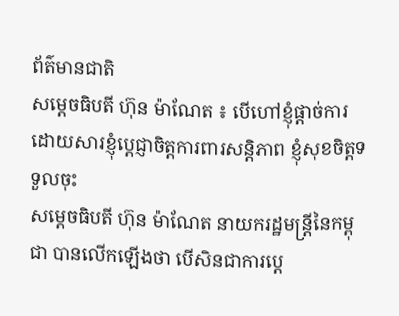ព័ត៌មានជាតិ
សម្ដេចធិបតី ហ៊ុន ម៉ាណែត ៖ បើហៅខ្ញុំផ្ដាច់ការ ដោយសារខ្ញុំប្ដេជ្ញាចិត្តការពារសន្តិភាព ខ្ញុំសុខចិត្តទទួលចុះ
សម្ដេចធិបតី ហ៊ុន ម៉ាណែត នាយករដ្ឋមន្ត្រីនៃកម្ពុជា បានលើកឡើងថា បើសិនជាការប្ដេ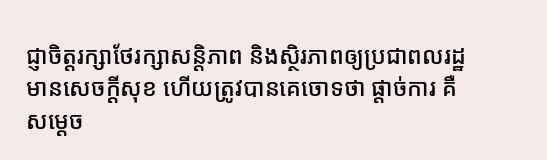ជ្ញាចិត្តរក្សាថែរក្សាសន្តិភាព និងស្ថិរភាពឲ្យប្រជាពលរដ្ឋមានសេចក្ដីសុខ ហើយត្រូវបានគេចោទថា ផ្ដាច់ការ គឺសម្ដេច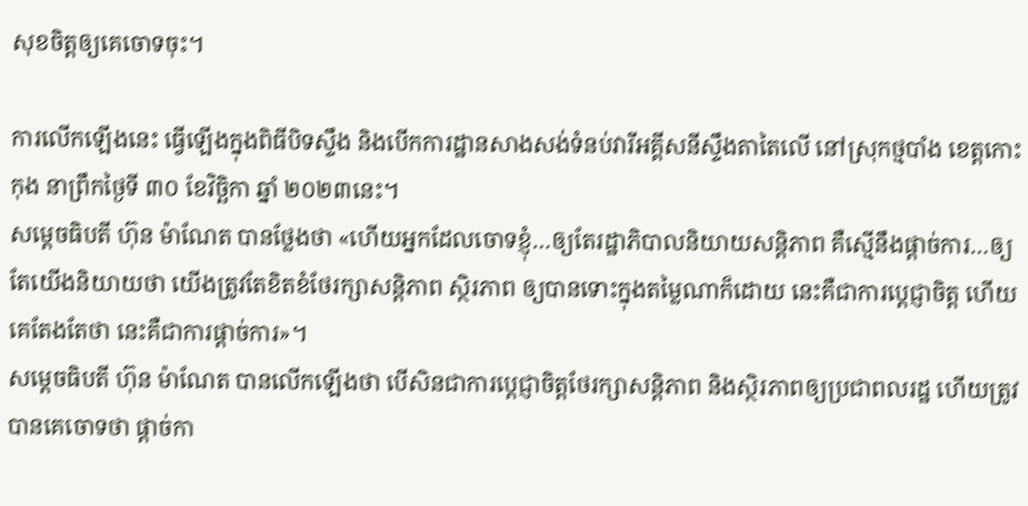សុខចិត្តឲ្យគេចោទចុះ។

ការលើកឡើងនេះ ធ្វើឡើងក្នុងពិធីបិទស្ទឹង និងបើកការដ្ឋានសាងសង់ទំនប់វារីអគ្គីសនីស្ទឹងតាតៃលើ នៅស្រុកថ្មបាំង ខេត្តកោះកុង នាព្រឹកថ្ងៃទី ៣០ ខែវិច្ឆិកា ឆ្នាំ ២០២៣នេះ។
សម្ដេចធិបតី ហ៊ុន ម៉ាណែត បានថ្លែងថា «ហើយអ្នកដែលចោទខ្ញុំ…ឲ្យតែរដ្ឋាភិបាលនិយាយសន្តិភាព គឺស្មើនឹងផ្ដាច់ការ…ឲ្យតែយើងនិយាយថា យើងត្រូវតែខិតខំថែរក្សាសន្តិភាព ស្ថិរភាព ឲ្យបានទោះក្នុងតម្លៃណាក៏ដោយ នេះគឺជាការប្ដេជ្ញាចិត្ត ហើយគេតែងតែថា នេះគឺជាការផ្ដាច់ការ»។
សម្ដេចធិបតី ហ៊ុន ម៉ាណែត បានលើកឡើងថា បើសិនជាការប្ដេជ្ញាចិត្តថែរក្សាសន្តិភាព និងស្ថិរភាពឲ្យប្រជាពលរដ្ឋ ហើយត្រូវបានគេចោទថា ផ្ដាច់កា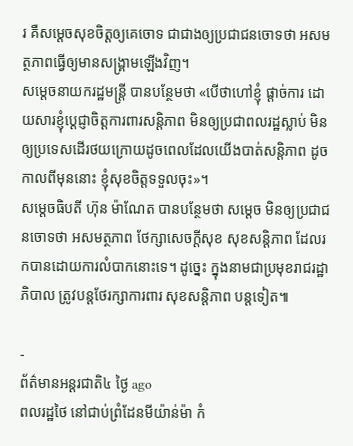រ គឺសម្ដេចសុខចិត្តឲ្យគេចោទ ជាជាងឲ្យប្រជាជនចោទថា អសមត្ថភាពធ្វើឲ្យមានសង្រ្គាមឡើងវិញ។
សម្ដេចនាយករដ្ឋមន្ត្រី បានបន្ថែមថា «បើថាហៅខ្ញុំ ផ្ដាច់ការ ដោយសារខ្ញុំប្ដេជ្ញាចិត្តការពារសន្តិភាព មិនឲ្យប្រជាពលរដ្ឋស្លាប់ មិនឲ្យប្រទេសដើរថយក្រោយដូចពេលដែលយើងបាត់សន្តិភាព ដូចកាលពីមុននោះ ខ្ញុំសុខចិត្តទទួលចុះ»។
សម្ដេចធិបតី ហ៊ុន ម៉ាណែត បានបន្ថែមថា សម្ដេច មិនឲ្យប្រជាជនចោទថា អសមត្ថភាព ថែក្សាសេចក្ដីសុខ សុខសន្តិភាព ដែលរកបានដោយការលំបាកនោះទេ។ ដូច្នេះ ក្នុងនាមជាប្រមុខរាជរដ្ឋាភិបាល ត្រូវបន្តថែរក្សាការពារ សុខសន្តិភាព បន្តទៀត៕

-
ព័ត៌មានអន្ដរជាតិ៤ ថ្ងៃ ago
ពលរដ្ឋថៃ នៅជាប់ព្រំដែនមីយ៉ាន់ម៉ា កំ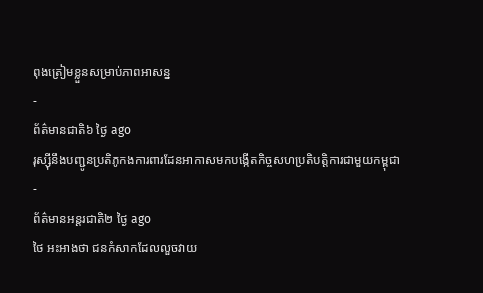ពុងត្រៀមខ្លួនសម្រាប់ភាពអាសន្ន
-
ព័ត៌មានជាតិ៦ ថ្ងៃ ago
រុស្ស៊ីនឹងបញ្ជូនប្រតិភូកងការពារដែនអាកាសមកបង្កើតកិច្ចសហប្រតិបត្តិការជាមួយកម្ពុជា
-
ព័ត៌មានអន្ដរជាតិ២ ថ្ងៃ ago
ថៃ អះអាងថា ជនកំសាកដែលលួចវាយ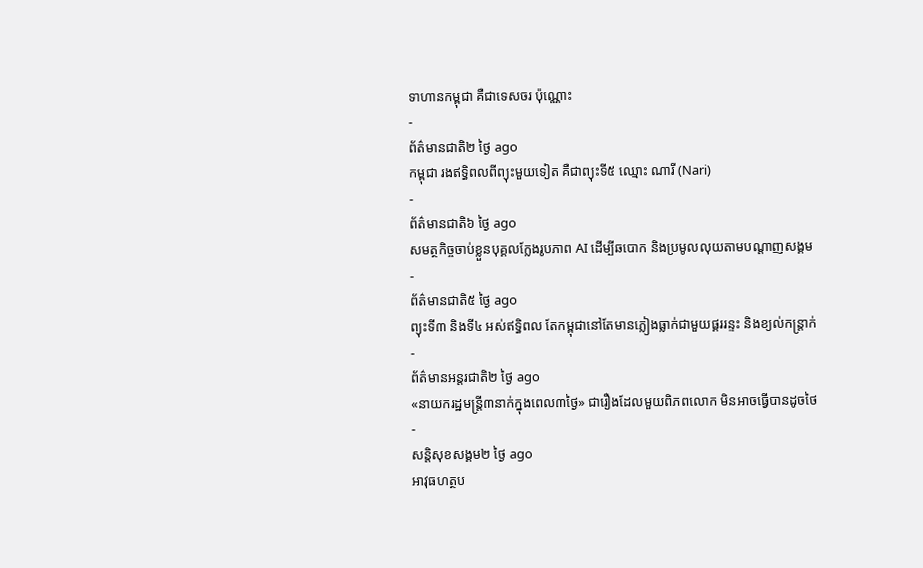ទាហានកម្ពុជា គឺជាទេសចរ ប៉ុណ្ណោះ
-
ព័ត៌មានជាតិ២ ថ្ងៃ ago
កម្ពុជា រងឥទ្ធិពលពីព្យុះមួយទៀត គឺជាព្យុះទី៥ ឈ្មោះ ណារី (Nari)
-
ព័ត៌មានជាតិ៦ ថ្ងៃ ago
សមត្ថកិច្ចចាប់ខ្លួនបុគ្គលក្លែងរូបភាព AI ដើម្បីឆបោក និងប្រមូលលុយតាមបណ្តាញសង្គម
-
ព័ត៌មានជាតិ៥ ថ្ងៃ ago
ព្យុះទី៣ និងទី៤ អស់ឥទ្ធិពល តែកម្ពុជានៅតែមានភ្លៀងធ្លាក់ជាមួយផ្គររន្ទះ និងខ្យល់កន្ត្រាក់
-
ព័ត៌មានអន្ដរជាតិ២ ថ្ងៃ ago
«នាយករដ្ឋមន្ត្រី៣នាក់ក្នុងពេល៣ថ្ងៃ» ជារឿងដែលមួយពិភពលោក មិនអាចធ្វើបានដូចថៃ
-
សន្តិសុខសង្គម២ ថ្ងៃ ago
អាវុធហត្ថប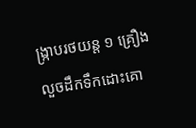ង្ក្រាបរថយន្ត ១ គ្រឿង លួចដឹកទឹកដោះគោ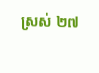ស្រស់ ២៧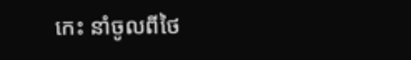កេះ នាំចូលពីថៃ